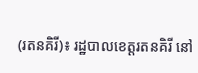(រតនគិរី)៖ រដ្ឋបាលខេត្តរតនគិរី នៅ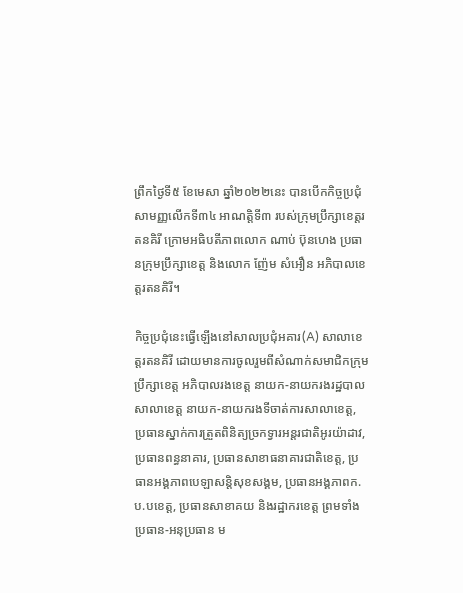ព្រឹកថ្ងៃទី៥ ខែមេសា ឆ្នាំ២០២២នេះ បានបើកកិច្ចប្រជុំសាមញ្ញលើកទី៣៤ អាណត្តិទី៣ របស់ក្រុមប្រឹក្សាខេត្តរតនគិរី ក្រោមអធិបតីភាពលោក ណាប់ ប៊ុនហេង ប្រធានក្រុមប្រឹក្សាខេត្ត និងលោក ញ៉ែម សំអឿន អភិបាលខេត្តរតនគិរី។

កិច្ចប្រជុំនេះធ្វើឡើងនៅសាលប្រជុំអគារ(A) សាលាខេត្តរតនគិរី ដោយមានការចូលរួមពីសំណាក់សមាជិកក្រុមប្រឹក្សាខេត្ត អភិបាលរងខេត្ត នាយក-នាយករងរដ្ឋបាលសាលាខេត្ត នាយក-នាយករងទីចាត់ការសាលាខេត្ត, ប្រធានស្នាក់ការត្រួតពិនិត្យច្រកទ្វារអន្តរជាតិអូរយ៉ាដាវ, ប្រធានពន្ធនាគារ, ប្រធានសាខាធនាគារជាតិខេត្ត, ប្រធានអង្គភាពបេឡាសន្តិសុខសង្គម, ប្រធានអង្គភាពក.ប.បខេត្ត, ប្រធានសាខាគយ និងរដ្ឋាករខេត្ត ព្រមទាំងប្រធាន-អនុប្រធាន ម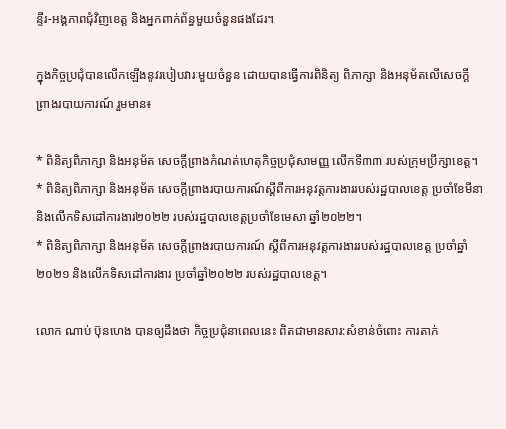ន្ទីរ-អង្គភាពជុំវិញខេត្ត និងអ្នកពាក់ព័ន្ធមួយចំនួនផងដែរ។

ក្នុងកិច្ចប្រជុំបានលើកឡើងនូវរបៀបវារៈមួយចំនួន ដោយបានធ្វើការពិនិត្យ ពិភាក្សា និងអនុម័តលើសេចក្តីព្រាងរបាយការណ៍ រួមមាន៖

* ពិនិត្យពិភាក្សា និងអនុម័ត សេចក្តីព្រាងកំណត់ហេតុកិច្ចប្រជុំសាមញ្ញ លើកទី៣៣ របស់ក្រុមប្រឹក្សាខេត្ត។
* ពិនិត្យពិភាក្សា និងអនុម័ត សេចក្តីព្រាងរបាយការណ៍ស្តីពីការអនុវត្តការងាររបស់រដ្ឋបាលខេត្ត ប្រចាំខែមីនា និងលើកទិសដៅការងារ២០២២ របស់រដ្ឋបាលខេត្តប្រចាំខែមេសា ឆ្នាំ២០២២។
* ពិនិត្យពិភាក្សា និងអនុម័ត សេចក្តីព្រាងរបាយការណ៍ ស្តីពីការអនុវត្តការងាររបស់រដ្ឋបាលខេត្ត ប្រចាំឆ្នាំ២០២១ និងលើកទិសដៅការងារ ប្រចាំឆ្នាំ២០២២ របស់រដ្ឋបាលខេត្ត។

លោក ណាប់ ប៊ុនហេង បានឲ្យដឹងថា កិច្ចប្រជុំនាពេលនេះ ពិតជាមានសារ:សំខាន់ចំពោះ ការតាក់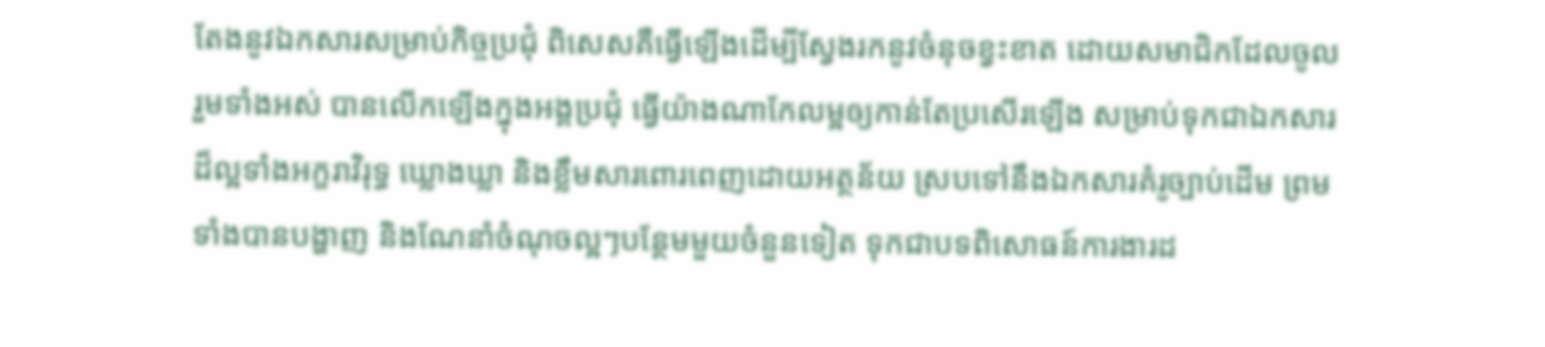តែងនូវឯកសារសម្រាប់កិច្ចប្រជុំ ពិសេសគឺធ្វើឡើងដើម្បីស្វែងរកនូវចំនុចខ្វះខាត ដោយសមាជិកដែលចូលរួមទាំងអស់ បានលើកឡើងក្នុងអង្គប្រជុំ ធ្វើយ៉ាងណាកែលម្អឲ្យកាន់តែប្រសើរឡើង សម្រាប់ទុកជាឯកសារដ៏ល្អទាំងអក្ខរាវិរុទ្ធ ឃ្លោងឃ្លា និងខ្លឹមសារពោរពេញដោយអត្ថន័យ ស្របទៅនឹងឯកសារគំរូច្បាប់ដើម ព្រមទាំងបានបង្ហាញ និងណែនាំចំណុចល្អៗបន្ថែមមួយចំនួនទៀត ទុកជាបទពិសោធន៍ការងារដ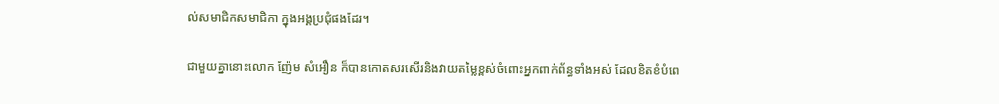ល់សមាជិកសមាជិកា ក្នុងអង្គប្រជុំផងដែរ។

ជាមួយគ្នានោះលោក ញ៉ែម សំអឿន ក៏បានកោតសរសើរនិងវាយតម្លៃខ្ពស់ចំពោះអ្នកពាក់ព័ន្ធទាំងអស់ ដែលខិតខំបំពេ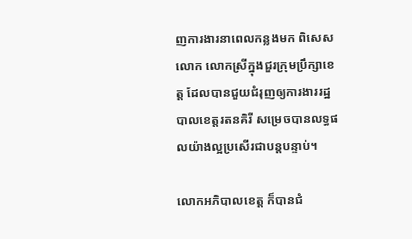ញការងារនាពេលកន្លងមក ពិសេសលោក លោកស្រីក្នុងជួរក្រុមប្រឹក្សាខេត្ត ដែលបានជួយជំរុញឲ្យការងាររដ្ឋបាលខេត្តរតនគិរី សម្រេចបានលទ្ធផលយ៉ាងល្អប្រសើរជាបន្តបន្ទាប់។

លោកអភិបាលខេត្ត ក៏បានជំ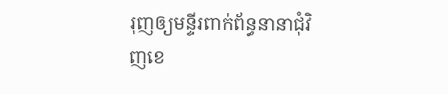រុញឲ្យមន្ទីរពាក់ព័ន្ធនានាជុំវិញខេ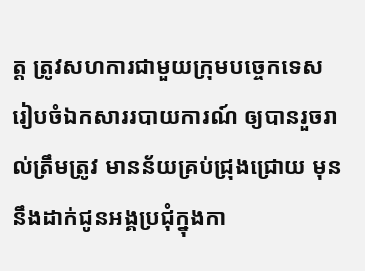ត្ត ត្រូវសហការជាមួយក្រុមបច្ចេកទេស រៀបចំឯកសាររបាយការណ៍ ឲ្យបានរួចរាល់ត្រឹមត្រូវ មានន័យគ្រប់ជ្រុងជ្រោយ មុននឹងដាក់ជូនអង្គប្រជុំក្នុងកា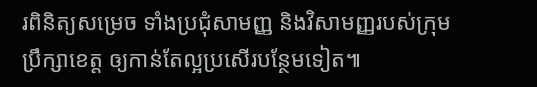រពិនិត្យសម្រេច ទាំងប្រជុំសាមញ្ញ និងវិសាមញ្ញរបស់ក្រុមប្រឹក្សាខេត្ត ឲ្យកាន់តែល្អប្រសើរបន្ថែមទៀត៕